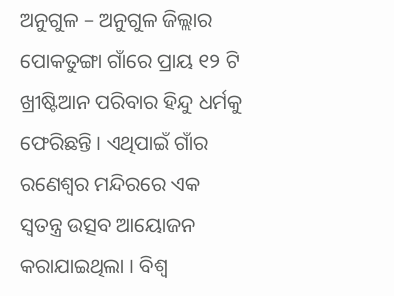ଅନୁଗୁଳ – ଅନୁଗୁଳ ଜିଲ୍ଲାର ପୋକତୁଙ୍ଗା ଗାଁରେ ପ୍ରାୟ ୧୨ ଟି ଖ୍ରୀଷ୍ଟିଆନ ପରିବାର ହିନ୍ଦୁ ଧର୍ମକୁ ଫେରିଛନ୍ତି । ଏଥିପାଇଁ ଗାଁର ରଣେଶ୍ୱର ମନ୍ଦିରରେ ଏକ ସ୍ୱତନ୍ତ୍ର ଉତ୍ସବ ଆୟୋଜନ କରାଯାଇଥିଲା । ବିଶ୍ୱ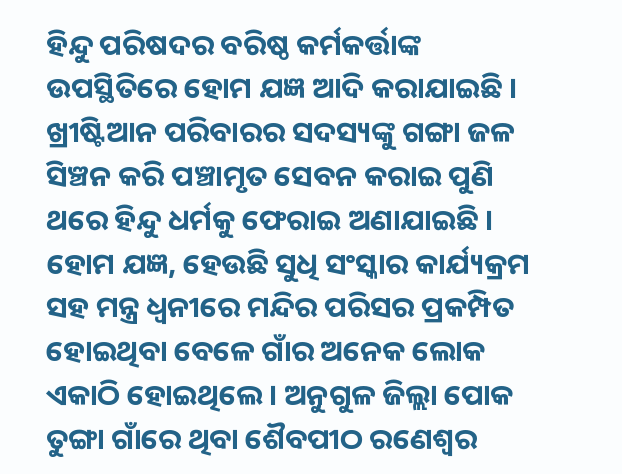ହିନ୍ଦୁ ପରିଷଦର ବରିଷ୍ଠ କର୍ମକର୍ତ୍ତାଙ୍କ ଉପସ୍ଥିତିରେ ହୋମ ଯଜ୍ଞ ଆଦି କରାଯାଇଛି । ଖ୍ରୀଷ୍ଟିଆନ ପରିବାରର ସଦସ୍ୟଙ୍କୁ ଗଙ୍ଗା ଜଳ ସିଞ୍ଚନ କରି ପଞ୍ଚାମୃତ ସେବନ କରାଇ ପୁଣି ଥରେ ହିନ୍ଦୁ ଧର୍ମକୁ ଫେରାଇ ଅଣାଯାଇଛି । ହୋମ ଯଜ୍ଞ, ହେଉଛି ସୁଧି ସଂସ୍କାର କାର୍ଯ୍ୟକ୍ରମ ସହ ମନ୍ତ୍ର ଧ୍ବନୀରେ ମନ୍ଦିର ପରିସର ପ୍ରକମ୍ପିତ ହୋଇଥିବା ବେଳେ ଗାଁର ଅନେକ ଲୋକ ଏକାଠି ହୋଇଥିଲେ । ଅନୁଗୁଳ ଜିଲ୍ଲା ପୋକ ତୁଙ୍ଗା ଗାଁରେ ଥିବା ଶୈବପୀଠ ରଣେଶ୍ଵର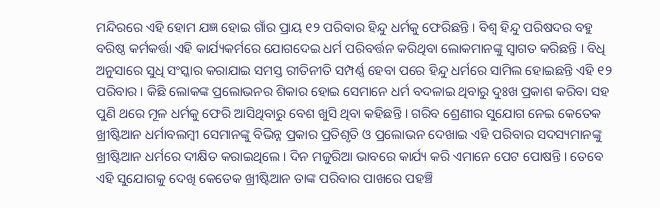ମନ୍ଦିରରେ ଏହି ହୋମ ଯଜ୍ଞ ହୋଇ ଗାଁର ପ୍ରାୟ ୧୨ ପରିବାର ହିନ୍ଦୁ ଧର୍ମକୁ ଫେରିଛନ୍ତି । ବିଶ୍ୱ ହିନ୍ଦୁ ପରିଷଦର ବହୁ ବରିଷ୍ଠ କର୍ମକର୍ତ୍ତା ଏହି କାର୍ଯ୍ୟକର୍ମରେ ଯୋଗଦେଇ ଧର୍ମ ପରିବର୍ତ୍ତନ କରିଥିବା ଲୋକମାନଙ୍କୁ ସ୍ଵାଗତ କରିଛନ୍ତି । ବିଧି ଅନୁସାରେ ସୁଧି ସଂସ୍କାର କରାଯାଇ ସମସ୍ତ ରୀତିନୀତି ସମ୍ପର୍ଣ୍ଣ ହେବା ପରେ ହିନ୍ଦୁ ଧର୍ମରେ ସାମିଲ ହୋଇଛନ୍ତି ଏହି ୧୨ ପରିବାର । କିଛି ଲୋକଙ୍କ ପ୍ରଲୋଭନର ଶିକାର ହୋଇ ସେମାନେ ଧର୍ମ ବଦଳାଇ ଥିବାରୁ ଦୁଃଖ ପ୍ରକାଶ କରିବା ସହ ପୁଣି ଥରେ ମୂଳ ଧର୍ମକୁ ଫେରି ଆସିଥିବାରୁ ବେଶ ଖୁସି ଥିବା କହିଛନ୍ତି । ଗରିବ ଶ୍ରେଣୀର ସୁଯୋଗ ନେଇ କେତେକ ଖ୍ରୀଷ୍ଟିଆନ ଧର୍ମାବଲମ୍ବୀ ସେମାନଙ୍କୁ ବିଭିନ୍ନ ପ୍ରକାର ପ୍ରତିଶୃତି ଓ ପ୍ରଲୋଭନ ଦେଖାଇ ଏହି ପରିବାର ସଦସ୍ୟମାନଙ୍କୁ ଖ୍ରୀଷ୍ଟିଆନ ଧର୍ମରେ ଦୀକ୍ଷିତ କରାଇଥିଲେ । ଦିନ ମଜୁରିଆ ଭାବରେ କାର୍ଯ୍ୟ କରି ଏମାନେ ପେଟ ପୋଷନ୍ତି । ତେବେ ଏହି ସୁଯୋଗକୁ ଦେଖି କେତେକ ଖ୍ରୀଷ୍ଟିଆନ ତାଙ୍କ ପରିବାର ପାଖରେ ପହଞ୍ଚି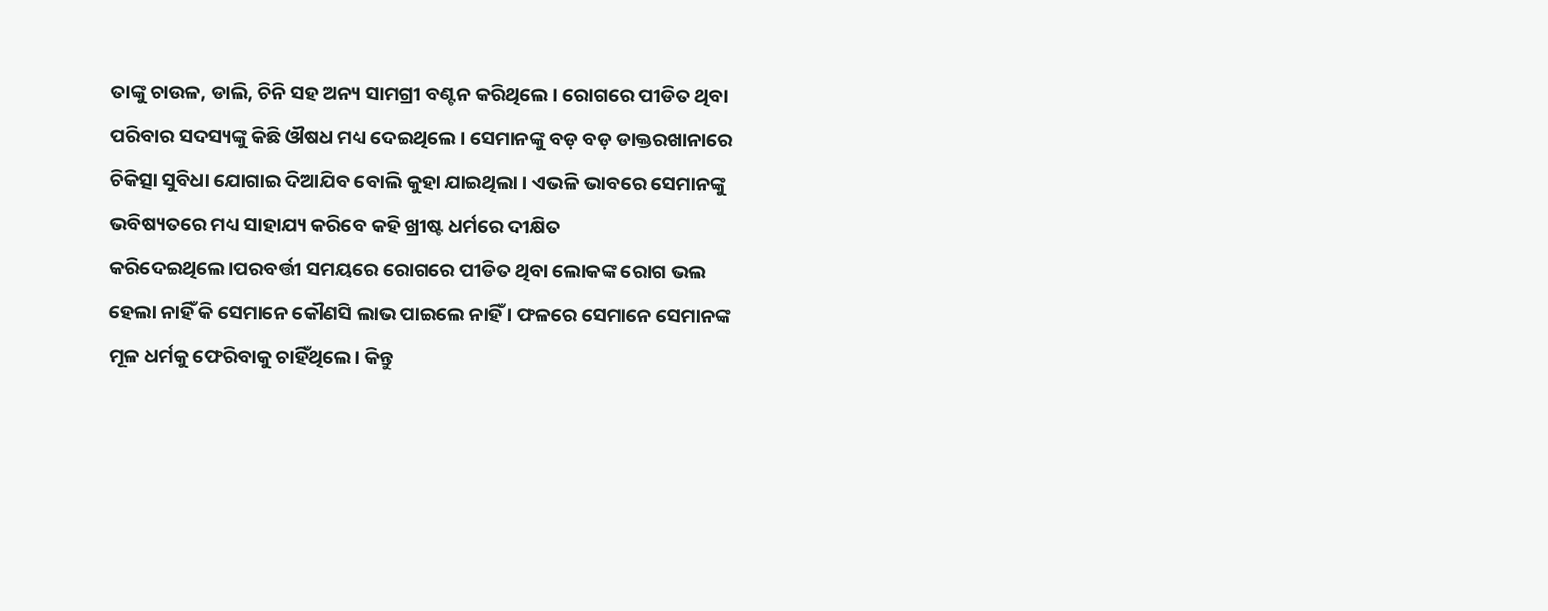ତାଙ୍କୁ ଚାଉଳ, ଡାଲି, ଚିନି ସହ ଅନ୍ୟ ସାମଗ୍ରୀ ବଣ୍ଟନ କରିଥିଲେ । ରୋଗରେ ପୀଡିତ ଥିବା ପରିବାର ସଦସ୍ୟଙ୍କୁ କିଛି ଔଷଧ ମଧ୍ୟ ଦେଇଥିଲେ । ସେମାନଙ୍କୁ ବଡ଼ ବଡ଼ ଡାକ୍ତରଖାନାରେ ଚିକିତ୍ସା ସୁବିଧା ଯୋଗାଇ ଦିଆଯିବ ବୋଲି କୁହା ଯାଇଥିଲା । ଏଭଳି ଭାବରେ ସେମାନଙ୍କୁ ଭବିଷ୍ୟତରେ ମଧ୍ୟ ସାହାଯ୍ୟ କରିବେ କହି ଖ୍ରୀଷ୍ଟ ଧର୍ମରେ ଦୀକ୍ଷିତ କରିଦେଇଥିଲେ।ପରବର୍ତ୍ତୀ ସମୟରେ ରୋଗରେ ପୀଡିତ ଥିବା ଲୋକଙ୍କ ରୋଗ ଭଲ ହେଲା ନାହିଁ କି ସେମାନେ କୌଣସି ଲାଭ ପାଇଲେ ନାହିଁ । ଫଳରେ ସେମାନେ ସେମାନଙ୍କ ମୂଳ ଧର୍ମକୁ ଫେରିବାକୁ ଚାହିଁଥିଲେ। କିନ୍ତୁ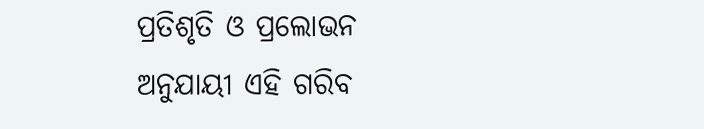ପ୍ରତିଶୃତି ଓ ପ୍ରଲୋଭନ ଅନୁଯାୟୀ ଏହି ଗରିବ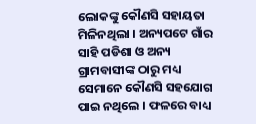ଲୋକଙ୍କୁ କୌଣସି ସହାୟତା ମିଳିନଥିଲା । ଅନ୍ୟପଟେ ଗାଁର ସାହି ପଡିଶା ଓ ଅନ୍ୟ ଗ୍ରାମବାସୀଙ୍କ ଠାରୁ ମଧ୍ୟ ସେମାନେ କୌଣସି ସହଯୋଗ ପାଇ ନଥିଲେ । ଫଳରେ ବାଧ୍ୟ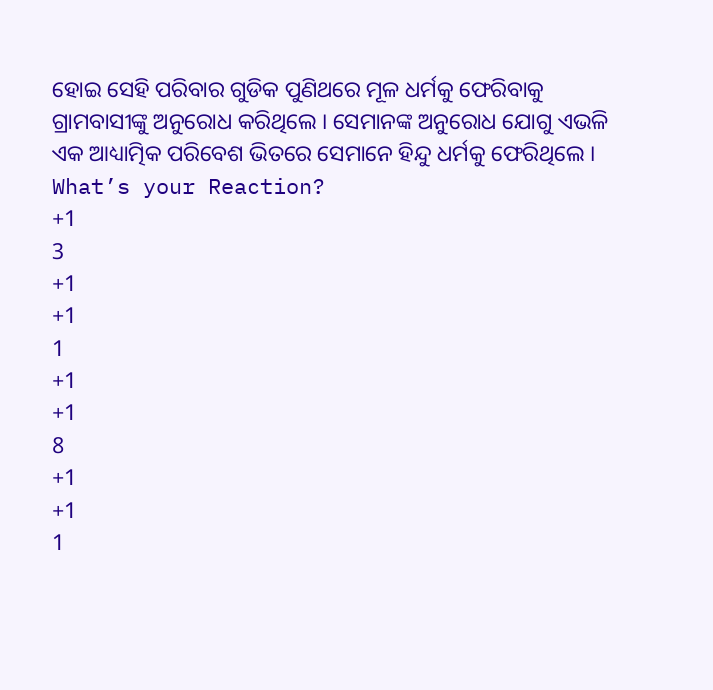ହୋଇ ସେହି ପରିବାର ଗୁଡିକ ପୁଣିଥରେ ମୂଳ ଧର୍ମକୁ ଫେରିବାକୁ ଗ୍ରାମବାସୀଙ୍କୁ ଅନୁରୋଧ କରିଥିଲେ । ସେମାନଙ୍କ ଅନୁରୋଧ ଯୋଗୁ ଏଭଳି ଏକ ଆଧ୍ୟାତ୍ମିକ ପରିବେଶ ଭିତରେ ସେମାନେ ହିନ୍ଦୁ ଧର୍ମକୁ ଫେରିଥିଲେ ।
What’s your Reaction?
+1
3
+1
+1
1
+1
+1
8
+1
+1
1